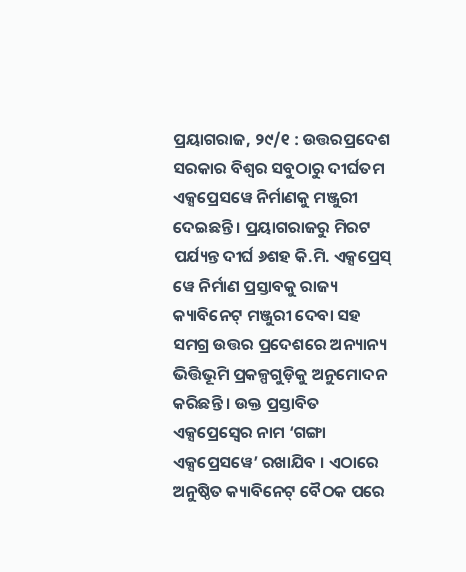ପ୍ରୟାଗରାଜ, ୨୯/୧ : ଉତ୍ତରପ୍ରଦେଶ ସରକାର ବିଶ୍ୱର ସବୁଠାରୁ ଦୀର୍ଘତମ ଏକ୍ସପ୍ରେସୱେ ନିର୍ମାଣକୁ ମଞ୍ଜୁରୀ ଦେଇଛନ୍ତି । ପ୍ରୟାଗରାଜରୁ ମିରଟ ପର୍ଯ୍ୟନ୍ତ ଦୀର୍ଘ ୬ଶହ କି.ମି. ଏକ୍ସପ୍ରେସ୍ ୱେ ନିର୍ମାଣ ପ୍ରସ୍ତାବକୁ ରାଜ୍ୟ କ୍ୟାବିନେଟ୍ ମଞ୍ଜୁରୀ ଦେବା ସହ ସମଗ୍ର ଉତ୍ତର ପ୍ରଦେଶରେ ଅନ୍ୟାନ୍ୟ ଭିତ୍ତିଭୂମି ପ୍ରକଳ୍ପଗୁଡ଼ିକୁ ଅନୁମୋଦନ କରିଛନ୍ତି । ଉକ୍ତ ପ୍ରସ୍ତାବିତ ଏକ୍ସପ୍ରେସ୍ୱେର ନାମ ‘ଗଙ୍ଗା ଏକ୍ସପ୍ରେସୱେ’ ରଖାଯିବ । ଏଠାରେ ଅନୁଷ୍ଠିତ କ୍ୟାବିନେଟ୍ ବୈଠକ ପରେ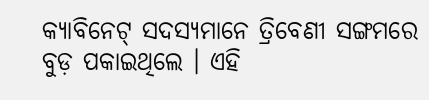କ୍ୟାବିନେଟ୍ ସଦସ୍ୟମାନେ ତ୍ରିବେଣୀ ସଙ୍ଗମରେ ବୁଡ଼ ପକାଇଥିଲେ । ଏହି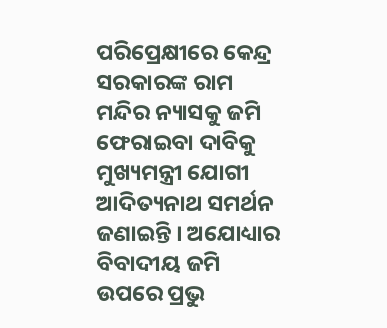ପରିପ୍ରେକ୍ଷୀରେ କେନ୍ଦ୍ର ସରକାରଙ୍କ ରାମ ମନ୍ଦିର ନ୍ୟାସକୁ ଜମି ଫେରାଇବା ଦାବିକୁ ମୁଖ୍ୟମନ୍ତ୍ରୀ ଯୋଗୀ ଆଦିତ୍ୟନାଥ ସମର୍ଥନ ଜଣାଇନ୍ତି । ଅଯୋଧ୍ୟାର ବିବାଦୀୟ ଜମି ଉପରେ ପ୍ରଭୁ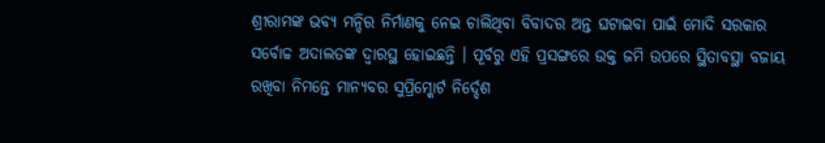ଶ୍ରୀରାମଙ୍କ ଭବ୍ୟ ମନ୍ଦିର ନିର୍ମାଣକୁ ନେଇ ଚାଲିଥିବା ବିବାଦର ଅନ୍ତ ଘଟାଇବା ପାଇଁ ମୋଦି ସରକାର ସର୍ବୋଚ୍ଚ ଅଦାଲତଙ୍କ ଦ୍ୱାରସ୍ଥ ହୋଇଛନ୍ତି । ପୂର୍ବରୁ ଏହି ପ୍ରସଙ୍ଗରେ ଉକ୍ତ ଜମି ଉପରେ ସ୍ଥିତାବସ୍ଥା ବଜାୟ ରଖିବା ନିମନ୍ତେ ମାନ୍ୟବର ସୁପ୍ରିମ୍କୋର୍ଟ ନିର୍ଦ୍ଦେଶ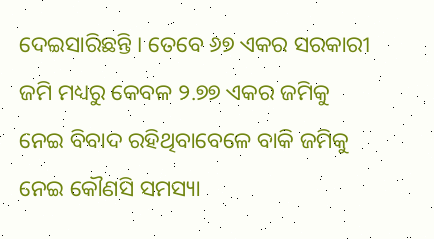ଦେଇସାରିଛନ୍ତି । ତେବେ ୬୭ ଏକର ସରକାରୀ ଜମି ମଧ୍ୟରୁ କେବଳ ୨.୭୭ ଏକର ଜମିକୁ ନେଇ ବିବାଦ ରହିଥିବାବେଳେ ବାକି ଜମିକୁ ନେଇ କୌଣସି ସମସ୍ୟା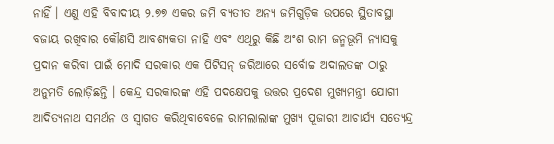ନାହିଁ । ଏଣୁ ଏହି ବିବାଦୀୟ ୨.୭୭ ଏକର ଜମି ବ୍ୟତୀତ ଅନ୍ୟ ଜମିଗୁଡ଼ିକ ଉପରେ ସ୍ଥିତାବସ୍ଥା ବଜାୟ ରଖିବାର କୌଣସି ଆବଶ୍ୟକତା ନାହି ଏବଂ ଏଥିରୁ କିଛି ଅଂଶ ରାମ ଜନ୍ମଭୂମି ନ୍ୟାସକୁ ପ୍ରଦାନ କରିବା ପାଇଁ ମୋଦି ସରକାର ଏକ ପିଟିସନ୍ ଜରିଆରେ ସର୍ବୋଚ୍ଚ ଅଦାଲତଙ୍କ ଠାରୁ ଅନୁମତି ଲୋଡ଼ିଛନ୍ତି । କେନ୍ଦ୍ର ସରକାରଙ୍କ ଏହି ପଦକ୍ଷେପକୁ ଉତ୍ତର ପ୍ରଦେଶ ମୁଖ୍ୟମନ୍ତ୍ରୀ ଯୋଗୀ ଆଦିତ୍ୟନାଥ ସମର୍ଥନ ଓ ସ୍ୱାଗତ କରିଥିବାବେଳେ ରାମଲାଲାଙ୍କ ମୁଖ୍ୟ ପୂଜାରୀ ଆଚାର୍ଯ୍ୟ ସତ୍ୟେନ୍ଦ୍ର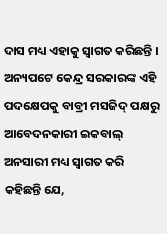ଦାସ ମଧ୍ୟ ଏହାକୁ ସ୍ୱାଗତ କରିଛନ୍ତି । ଅନ୍ୟପଟେ କେନ୍ଦ୍ର ସରକାରଙ୍କ ଏହି ପଦକ୍ଷେପକୁ ବାବ୍ରୀ ମସଜିଦ୍ ପକ୍ଷରୁ ଆବେଦନକାରୀ ଇକବାଲ୍ ଅନସାରୀ ମଧ୍ୟ ସ୍ୱାଗତ କରି କହିଛନ୍ତି ଯେ,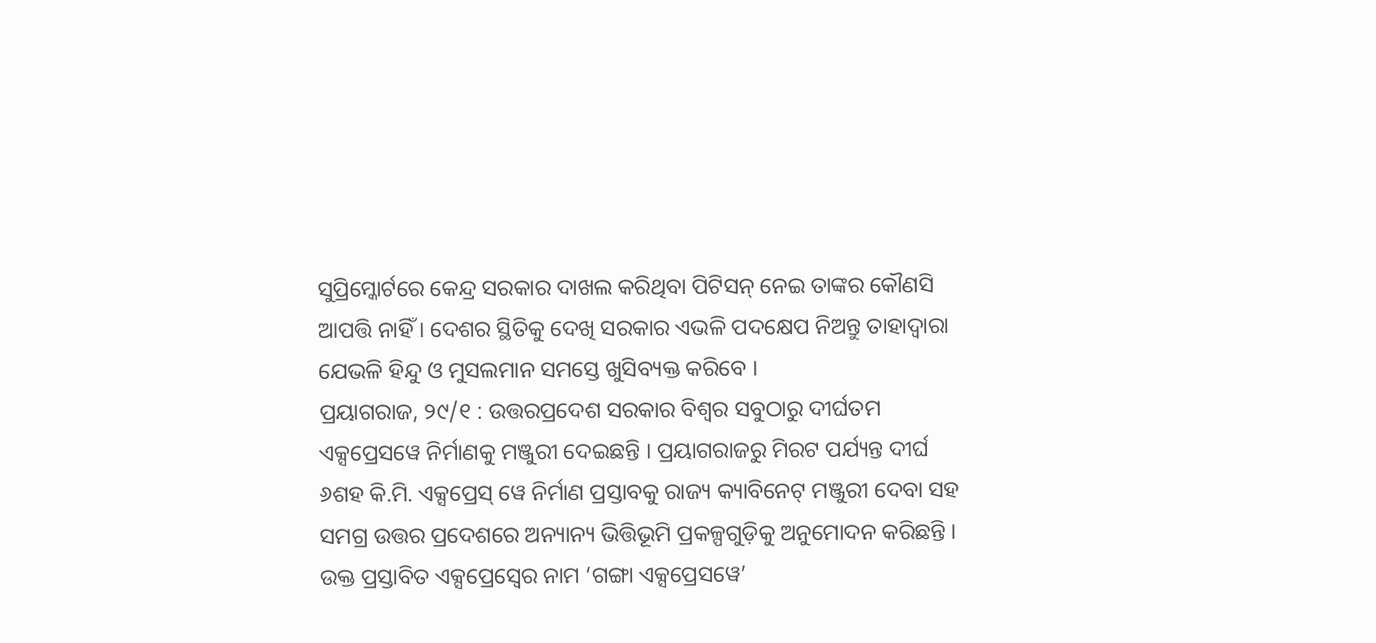ସୁପ୍ରିମ୍କୋର୍ଟରେ କେନ୍ଦ୍ର ସରକାର ଦାଖଲ କରିଥିବା ପିଟିସନ୍ ନେଇ ତାଙ୍କର କୌଣସି ଆପତ୍ତି ନାହିଁ । ଦେଶର ସ୍ଥିତିକୁ ଦେଖି ସରକାର ଏଭଳି ପଦକ୍ଷେପ ନିଅନ୍ତୁ ତାହାଦ୍ୱାରା ଯେଭଳି ହିନ୍ଦୁ ଓ ମୁସଲମାନ ସମସ୍ତେ ଖୁସିବ୍ୟକ୍ତ କରିବେ ।
ପ୍ରୟାଗରାଜ, ୨୯/୧ : ଉତ୍ତରପ୍ରଦେଶ ସରକାର ବିଶ୍ୱର ସବୁଠାରୁ ଦୀର୍ଘତମ ଏକ୍ସପ୍ରେସୱେ ନିର୍ମାଣକୁ ମଞ୍ଜୁରୀ ଦେଇଛନ୍ତି । ପ୍ରୟାଗରାଜରୁ ମିରଟ ପର୍ଯ୍ୟନ୍ତ ଦୀର୍ଘ ୬ଶହ କି.ମି. ଏକ୍ସପ୍ରେସ୍ ୱେ ନିର୍ମାଣ ପ୍ରସ୍ତାବକୁ ରାଜ୍ୟ କ୍ୟାବିନେଟ୍ ମଞ୍ଜୁରୀ ଦେବା ସହ ସମଗ୍ର ଉତ୍ତର ପ୍ରଦେଶରେ ଅନ୍ୟାନ୍ୟ ଭିତ୍ତିଭୂମି ପ୍ରକଳ୍ପଗୁଡ଼ିକୁ ଅନୁମୋଦନ କରିଛନ୍ତି । ଉକ୍ତ ପ୍ରସ୍ତାବିତ ଏକ୍ସପ୍ରେସ୍ୱେର ନାମ ‘ଗଙ୍ଗା ଏକ୍ସପ୍ରେସୱେ’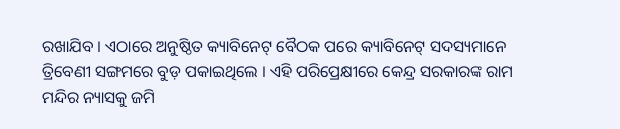ରଖାଯିବ । ଏଠାରେ ଅନୁଷ୍ଠିତ କ୍ୟାବିନେଟ୍ ବୈଠକ ପରେ କ୍ୟାବିନେଟ୍ ସଦସ୍ୟମାନେ ତ୍ରିବେଣୀ ସଙ୍ଗମରେ ବୁଡ଼ ପକାଇଥିଲେ । ଏହି ପରିପ୍ରେକ୍ଷୀରେ କେନ୍ଦ୍ର ସରକାରଙ୍କ ରାମ ମନ୍ଦିର ନ୍ୟାସକୁ ଜମି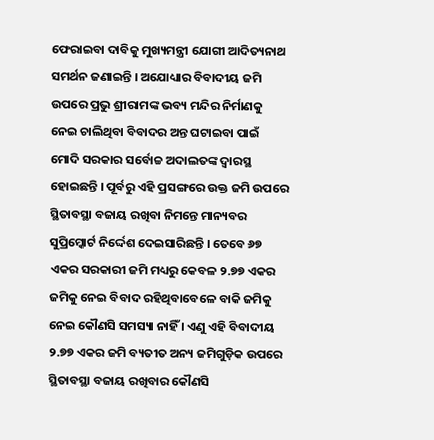ଫେରାଇବା ଦାବିକୁ ମୁଖ୍ୟମନ୍ତ୍ରୀ ଯୋଗୀ ଆଦିତ୍ୟନାଥ ସମର୍ଥନ ଜଣାଇନ୍ତି । ଅଯୋଧ୍ୟାର ବିବାଦୀୟ ଜମି ଉପରେ ପ୍ରଭୁ ଶ୍ରୀରାମଙ୍କ ଭବ୍ୟ ମନ୍ଦିର ନିର୍ମାଣକୁ ନେଇ ଚାଲିଥିବା ବିବାଦର ଅନ୍ତ ଘଟାଇବା ପାଇଁ ମୋଦି ସରକାର ସର୍ବୋଚ୍ଚ ଅଦାଲତଙ୍କ ଦ୍ୱାରସ୍ଥ ହୋଇଛନ୍ତି । ପୂର୍ବରୁ ଏହି ପ୍ରସଙ୍ଗରେ ଉକ୍ତ ଜମି ଉପରେ ସ୍ଥିତାବସ୍ଥା ବଜାୟ ରଖିବା ନିମନ୍ତେ ମାନ୍ୟବର ସୁପ୍ରିମ୍କୋର୍ଟ ନିର୍ଦ୍ଦେଶ ଦେଇସାରିଛନ୍ତି । ତେବେ ୬୭ ଏକର ସରକାରୀ ଜମି ମଧ୍ୟରୁ କେବଳ ୨.୭୭ ଏକର ଜମିକୁ ନେଇ ବିବାଦ ରହିଥିବାବେଳେ ବାକି ଜମିକୁ ନେଇ କୌଣସି ସମସ୍ୟା ନାହିଁ । ଏଣୁ ଏହି ବିବାଦୀୟ ୨.୭୭ ଏକର ଜମି ବ୍ୟତୀତ ଅନ୍ୟ ଜମିଗୁଡ଼ିକ ଉପରେ ସ୍ଥିତାବସ୍ଥା ବଜାୟ ରଖିବାର କୌଣସି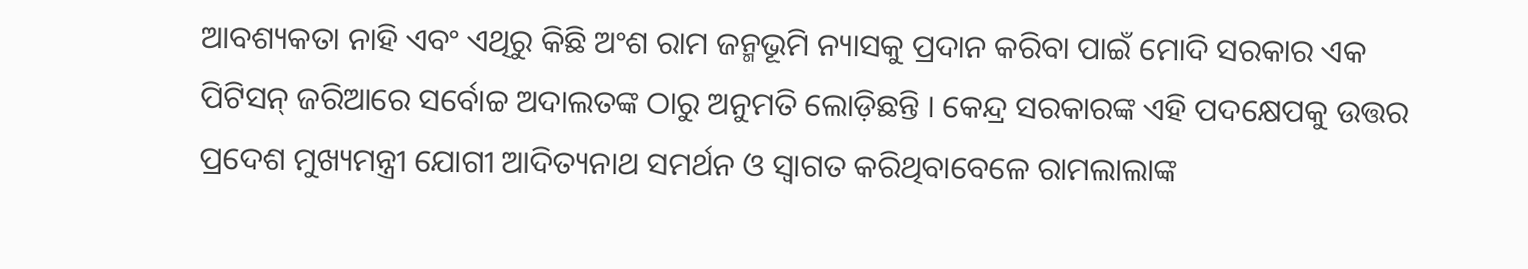ଆବଶ୍ୟକତା ନାହି ଏବଂ ଏଥିରୁ କିଛି ଅଂଶ ରାମ ଜନ୍ମଭୂମି ନ୍ୟାସକୁ ପ୍ରଦାନ କରିବା ପାଇଁ ମୋଦି ସରକାର ଏକ ପିଟିସନ୍ ଜରିଆରେ ସର୍ବୋଚ୍ଚ ଅଦାଲତଙ୍କ ଠାରୁ ଅନୁମତି ଲୋଡ଼ିଛନ୍ତି । କେନ୍ଦ୍ର ସରକାରଙ୍କ ଏହି ପଦକ୍ଷେପକୁ ଉତ୍ତର ପ୍ରଦେଶ ମୁଖ୍ୟମନ୍ତ୍ରୀ ଯୋଗୀ ଆଦିତ୍ୟନାଥ ସମର୍ଥନ ଓ ସ୍ୱାଗତ କରିଥିବାବେଳେ ରାମଲାଲାଙ୍କ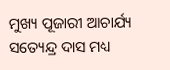ମୁଖ୍ୟ ପୂଜାରୀ ଆଚାର୍ଯ୍ୟ ସତ୍ୟେନ୍ଦ୍ର ଦାସ ମଧ୍ୟ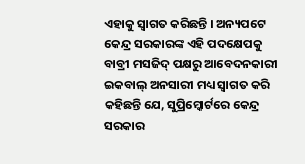ଏହାକୁ ସ୍ୱାଗତ କରିଛନ୍ତି । ଅନ୍ୟପଟେ କେନ୍ଦ୍ର ସରକାରଙ୍କ ଏହି ପଦକ୍ଷେପକୁ ବାବ୍ରୀ ମସଜିଦ୍ ପକ୍ଷରୁ ଆବେଦନକାରୀ ଇକବାଲ୍ ଅନସାରୀ ମଧ୍ୟ ସ୍ୱାଗତ କରି କହିଛନ୍ତି ଯେ, ସୁପ୍ରିମ୍କୋର୍ଟରେ କେନ୍ଦ୍ର ସରକାର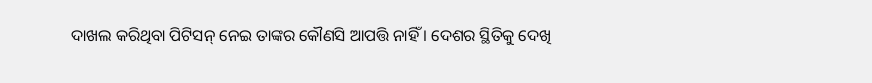ଦାଖଲ କରିଥିବା ପିଟିସନ୍ ନେଇ ତାଙ୍କର କୌଣସି ଆପତ୍ତି ନାହିଁ । ଦେଶର ସ୍ଥିତିକୁ ଦେଖି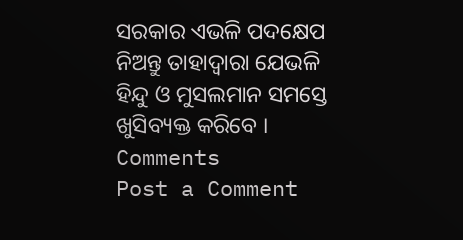ସରକାର ଏଭଳି ପଦକ୍ଷେପ ନିଅନ୍ତୁ ତାହାଦ୍ୱାରା ଯେଭଳି ହିନ୍ଦୁ ଓ ମୁସଲମାନ ସମସ୍ତେ ଖୁସିବ୍ୟକ୍ତ କରିବେ ।
Comments
Post a Comment